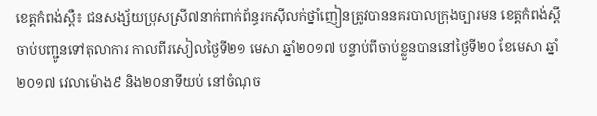ខេត្តកំពង់ស្ពឺ៖ ជនសង្ស័យប្រុសស្រី៧នាក់ពាក់ព័ន្ធរកស៊ីលក់ថ្នាំញៀនត្រូវបាននគរបាលក្រុងច្បារមន ខេត្តកំពង់ស្ពីចាប់បញ្ជូនទៅតុលាការ កាលពីរសៀលថ្ងៃទី២១ មេសា ឆ្នាំ២០១៧ បន្ទាប់ពីចាប់ខ្លួនបាននៅថ្ងៃទី២០ ខែមេសា ឆ្នាំ២០១៧ វេលាម៉ោង៩ និង២០នាទីយប់ នៅចំណុច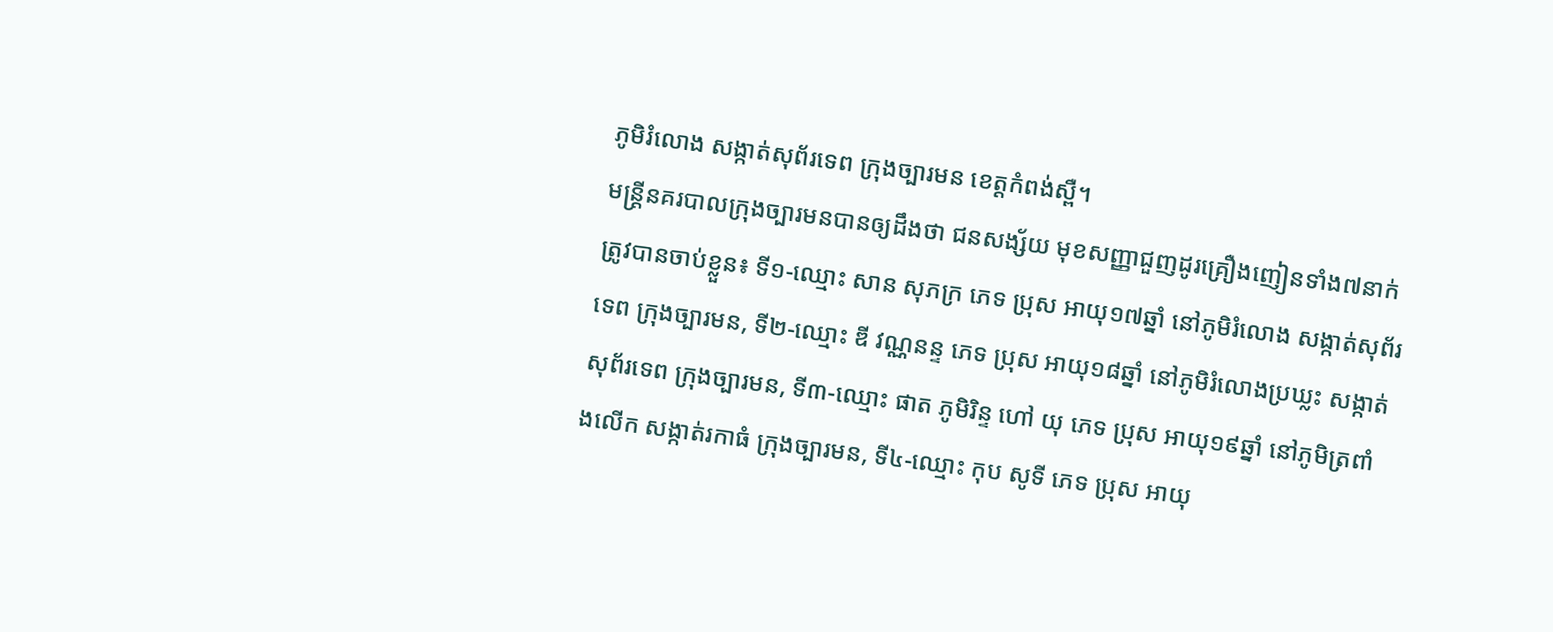ភូមិរំលោង សង្កាត់សុព័រទេព ក្រុងច្បារមន ខេត្តកំពង់ស្ពឺ។
មន្ត្រីនគរបាលក្រុងច្បារមនបានឲ្យដឹងថា ជនសង្ស័យ មុខសញ្ញាជួញដូរគ្រឿងញៀនទាំង៧នាក់ត្រូវបានចាប់ខ្លួន៖ ទី១-ឈ្មោះ សាន សុភក្រ ភេទ ប្រុស អាយុ១៧ឆ្នាំ នៅភូមិរំលោង សង្កាត់សុព័រទេព ក្រុងច្បារមន, ទី២-ឈ្មោះ ឌី វណ្ណនន្ទ ភេទ ប្រុស អាយុ១៨ឆ្នាំ នៅភូមិរំលោងប្រឃ្លះ សង្កាត់សុព័រទេព ក្រុងច្បារមន, ទី៣-ឈ្មោះ ផាត ភូមិរិន្ទ ហៅ យុ ភេទ ប្រុស អាយុ១៩ឆ្នាំ នៅភូមិត្រពាំងលើក សង្កាត់រកាធំ ក្រុងច្បារមន, ទី៤-ឈ្មោះ កុប សូទី ភេទ ប្រុស អាយុ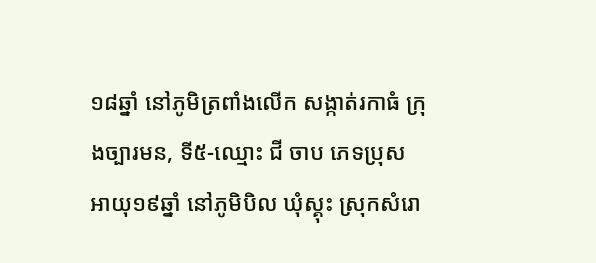១៨ឆ្នាំ នៅភូមិត្រពាំងលើក សង្កាត់រកាធំ ក្រុងច្បារមន, ទី៥-ឈ្មោះ ជី ចាប ភេទប្រុស អាយុ១៩ឆ្នាំ នៅភូមិបិល ឃុំស្គុះ ស្រុកសំរោ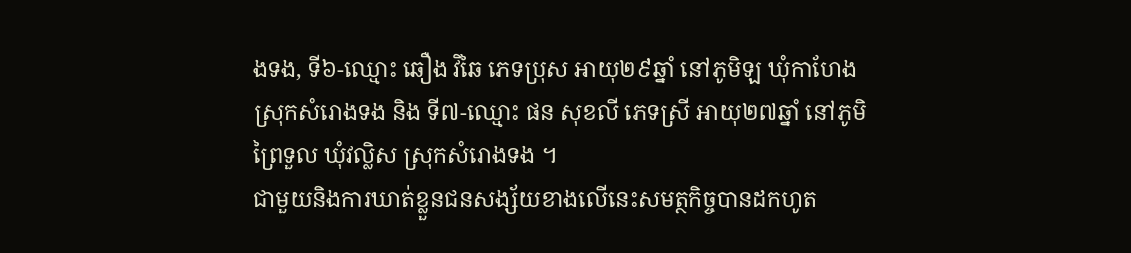ងទង, ទី៦-ឈ្មោះ ឆឿង វិឆៃ ភេទប្រុស អាយុ២៩ឆ្នាំ នៅភូមិឡ ឃុំកាហែង ស្រុកសំរោងទង និង ទី៧-ឈ្មោះ ផន សុខលី ភេទស្រី អាយុ២៧ឆ្នាំ នៅភូមិព្រៃទួល ឃុំវល្លិស ស្រុកសំរោងទង ។
ជាមួយនិងការឃាត់ខ្លួនជនសង្ស័យខាងលើនេះសមត្ថកិច្ចបានដកហូត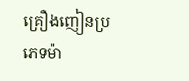គ្រឿងញៀនប្រភេទម៉ា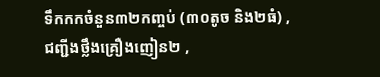ទឹកកកចំនួន៣២កញ្ចប់ (៣០តូច និង២ធំ) , ជញ្ជីងថ្លឹងគ្រឿងញៀន២ ,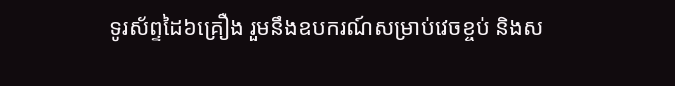ទូរស័ព្ទដៃ៦គ្រឿង រួមនឹងឧបករណ៍សម្រាប់វេចខ្ចប់ និងស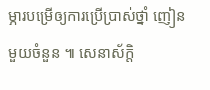ម្ភារបម្រើឲ្យការប្រើប្រាស់ថ្នាំ ញៀនមួយចំនួន ៕ សេនាស័ក្តិ